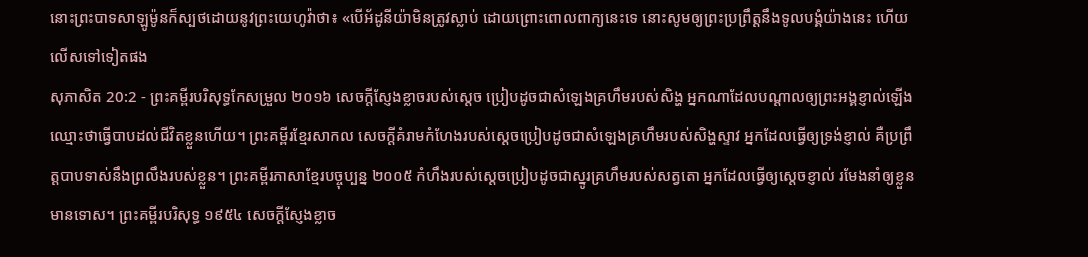នោះព្រះបាទសាឡូម៉ូនក៏ស្បថដោយនូវព្រះយេហូវ៉ាថា៖ «បើអ័ដូនីយ៉ាមិនត្រូវស្លាប់ ដោយព្រោះពោលពាក្យនេះទេ នោះសូមឲ្យព្រះប្រព្រឹត្តនឹងទូលបង្គំយ៉ាងនេះ ហើយលើសទៅទៀតផង
សុភាសិត 20:2 - ព្រះគម្ពីរបរិសុទ្ធកែសម្រួល ២០១៦ សេចក្ដីស្ញែងខ្លាចរបស់ស្តេច ប្រៀបដូចជាសំឡេងគ្រហឹមរបស់សិង្ហ អ្នកណាដែលបណ្ដាលឲ្យព្រះអង្គខ្ញាល់ឡើង ឈ្មោះថាធ្វើបាបដល់ជីវិតខ្លួនហើយ។ ព្រះគម្ពីរខ្មែរសាកល សេចក្ដីគំរាមកំហែងរបស់ស្ដេចប្រៀបដូចជាសំឡេងគ្រហឹមរបស់សិង្ហស្ទាវ អ្នកដែលធ្វើឲ្យទ្រង់ខ្ញាល់ គឺប្រព្រឹត្តបាបទាស់នឹងព្រលឹងរបស់ខ្លួន។ ព្រះគម្ពីរភាសាខ្មែរបច្ចុប្បន្ន ២០០៥ កំហឹងរបស់ស្ដេចប្រៀបដូចជាស្នូរគ្រហឹមរបស់សត្វតោ អ្នកដែលធ្វើឲ្យស្ដេចខ្ញាល់ រមែងនាំឲ្យខ្លួនមានទោស។ ព្រះគម្ពីរបរិសុទ្ធ ១៩៥៤ សេចក្ដីស្ញែងខ្លាច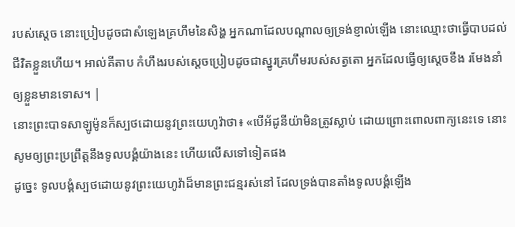របស់ស្តេច នោះប្រៀបដូចជាសំឡេងគ្រហឹមនៃសិង្ហ អ្នកណាដែលបណ្តាលឲ្យទ្រង់ខ្ញាល់ឡើង នោះឈ្មោះថាធ្វើបាបដល់ជីវិតខ្លួនហើយ។ អាល់គីតាប កំហឹងរបស់ស្ដេចប្រៀបដូចជាស្នូរគ្រហឹមរបស់សត្វតោ អ្នកដែលធ្វើឲ្យស្ដេចខឹង រមែងនាំឲ្យខ្លួនមានទោស។ |
នោះព្រះបាទសាឡូម៉ូនក៏ស្បថដោយនូវព្រះយេហូវ៉ាថា៖ «បើអ័ដូនីយ៉ាមិនត្រូវស្លាប់ ដោយព្រោះពោលពាក្យនេះទេ នោះសូមឲ្យព្រះប្រព្រឹត្តនឹងទូលបង្គំយ៉ាងនេះ ហើយលើសទៅទៀតផង
ដូច្នេះ ទូលបង្គំស្បថដោយនូវព្រះយេហូវ៉ាដ៏មានព្រះជន្មរស់នៅ ដែលទ្រង់បានតាំងទូលបង្គំឡើង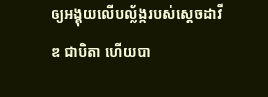ឲ្យអង្គុយលើបល្ល័ង្ករបស់ស្ដេចដាវីឌ ជាបិតា ហើយបា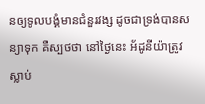នឲ្យទូលបង្គំមានជំនួរវង្ស ដូចជាទ្រង់បានសន្យាទុក គឺស្បថថា នៅថ្ងៃនេះ អ័ដូនីយ៉ាត្រូវស្លាប់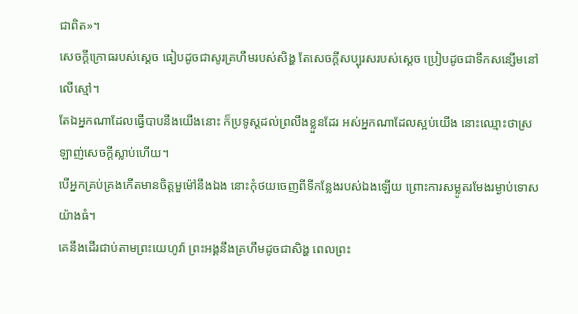ជាពិត»។
សេចក្ដីក្រោធរបស់ស្តេច ធៀបដូចជាសូរគ្រហឹមរបស់សិង្ហ តែសេចក្ដីសប្បុរសរបស់ស្ដេច ប្រៀបដូចជាទឹកសន្សើមនៅលើស្មៅ។
តែឯអ្នកណាដែលធ្វើបាបនឹងយើងនោះ ក៏ប្រទូស្តដល់ព្រលឹងខ្លួនដែរ អស់អ្នកណាដែលស្អប់យើង នោះឈ្មោះថាស្រឡាញ់សេចក្ដីស្លាប់ហើយ។
បើអ្នកគ្រប់គ្រងកើតមានចិត្តមួម៉ៅនឹងឯង នោះកុំថយចេញពីទីកន្លែងរបស់ឯងឡើយ ព្រោះការសម្លូតរមែងរម្ងាប់ទោសយ៉ាងធំ។
គេនឹងដើរជាប់តាមព្រះយេហូវ៉ា ព្រះអង្គនឹងគ្រហឹមដូចជាសិង្ហ ពេលព្រះ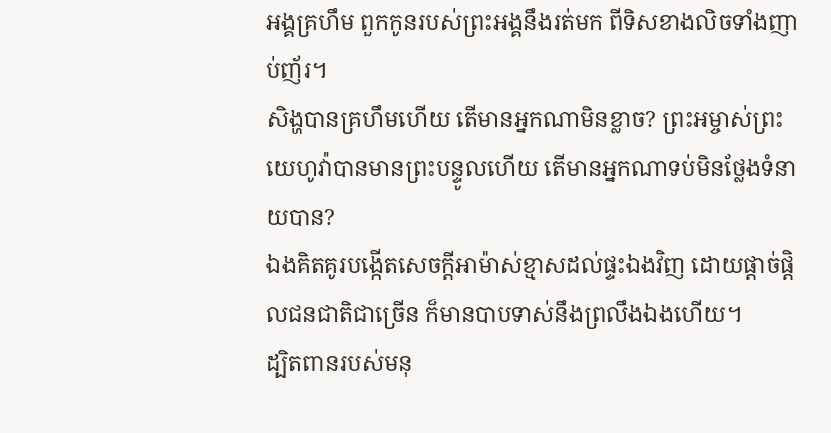អង្គគ្រហឹម ពួកកូនរបស់ព្រះអង្គនឹងរត់មក ពីទិសខាងលិចទាំងញាប់ញ័រ។
សិង្ហបានគ្រហឹមហើយ តើមានអ្នកណាមិនខ្លាច? ព្រះអម្ចាស់ព្រះយេហូវ៉ាបានមានព្រះបន្ទូលហើយ តើមានអ្នកណាទប់មិនថ្លែងទំនាយបាន?
ឯងគិតគូរបង្កើតសេចក្ដីអាម៉ាស់ខ្មាសដល់ផ្ទះឯងវិញ ដោយផ្តាច់ផ្តិលជនជាតិជាច្រើន ក៏មានបាបទាស់នឹងព្រលឹងឯងហើយ។
ដ្បិតពានរបស់មនុ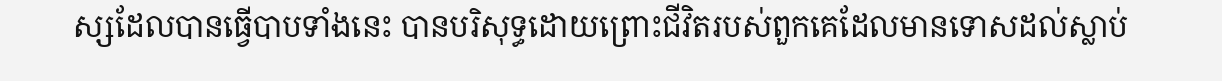ស្សដែលបានធ្វើបាបទាំងនេះ បានបរិសុទ្ធដោយព្រោះជីវិតរបស់ពួកគេដែលមានទោសដល់ស្លាប់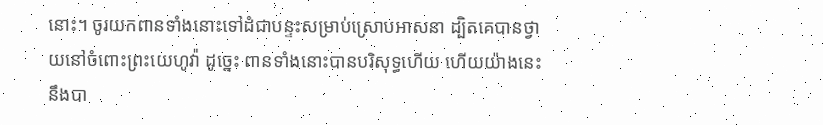នោះ។ ចូរយកពានទាំងនោះទៅដំជាបន្ទះសម្រាប់ស្រោបអាសនា ដ្បិតគេបានថ្វាយនៅចំពោះព្រះយេហូវ៉ា ដូច្នេះ ពានទាំងនោះបានបរិសុទ្ធហើយ ហើយយ៉ាងនេះនឹងបា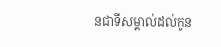នជាទីសម្គាល់ដល់កូន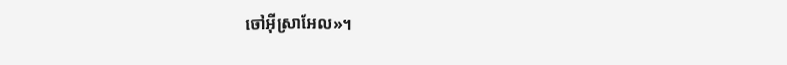ចៅអ៊ីស្រាអែល»។